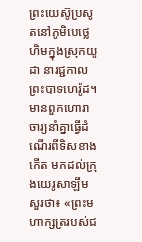ព្រះយេស៊ូប្រសូតនៅភូមិបេថ្លេហិមក្នុងស្រុកយូដា នារជ្ជកាលព្រះបាទហេរ៉ូដ។ មានពួកហោរាចារ្យនាំគ្នាធ្វើដំណើរពីទិសខាងកើត មកដល់ក្រុងយេរូសាឡឹម សួរថា៖ «ព្រះមហាក្សត្ររបស់ជ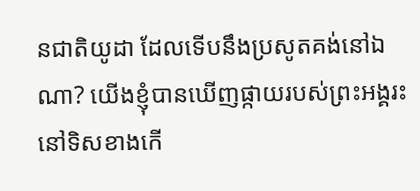នជាតិយូដា ដែលទើបនឹងប្រសូតគង់នៅឯណា? យើងខ្ញុំបានឃើញផ្កាយរបស់ព្រះអង្គរះនៅទិសខាងកើ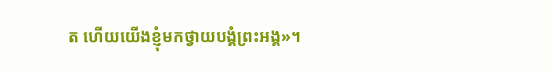ត ហើយយើងខ្ញុំមកថ្វាយបង្គំព្រះអង្គ»។